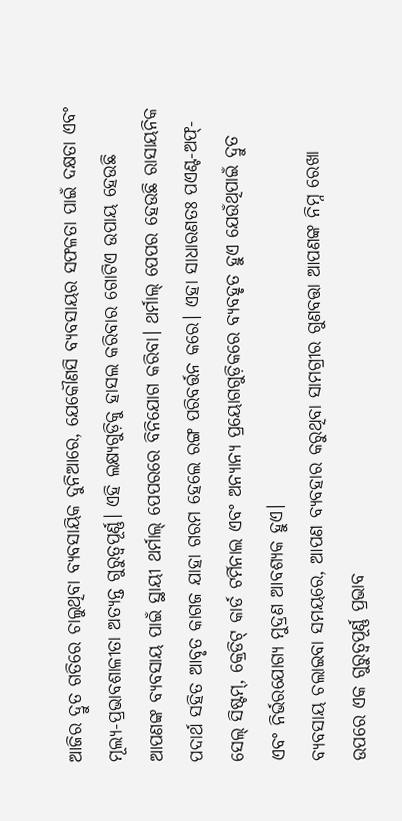ଆଜିର ଦ୍ରୁତ ଗତିରେ ଚାଲୁଥିବା ବ୍ୟବସାୟିକ ଦୁନିଆରେ, ଯେକୌଣସି ବ୍ୟବସାୟର ସଫଳତା ପାଇଁ ଦକ୍ଷତା ଏବଂ ମୂଲ୍ୟ-ପ୍ରଭାବଶାଳୀତା ଅତ୍ୟନ୍ତ ଗୁରୁତ୍ୱପୂର୍ଣ୍ଣ। ଏହି ଲକ୍ଷ୍ୟଗୁଡ଼ିକୁ ହାସଲ କରିବାର ଗୋଟିଏ ଉପାୟ ହେଉଛି ଆପଣଙ୍କ ବ୍ୟବସାୟ ପାଇଁ ସ୍ଥାୟୀ ଥର୍ମାଲ୍ ପେପରରେ ବିନିଯୋଗ କରିବା। ଥର୍ମାଲ୍ ପେପର ହେଉଛି ରାସାୟନିକ ପଦାର୍ଥ ସହିତ ଆବୃତ କାଗଜ ଯାହା ଗରମ ହେଲେ ରଙ୍ଗ ପରିବର୍ତ୍ତନ କରେ। ଏହା ସାଧାରଣତଃ ପଏଣ୍ଟ-ଅଫ୍-ସେଲ୍ ସିଷ୍ଟମ୍, କ୍ରେଡିଟ୍ କାର୍ଡ ଟର୍ମିନାଲ ଏବଂ ଅନ୍ୟାନ୍ୟ ପ୍ରୟୋଗଗୁଡ଼ିକରେ ବ୍ୟବହୃତ ହୁଏ ଯେଉଁଥିପାଇଁ ଦ୍ରୁତ ଏବଂ ନିର୍ଭରଯୋଗ୍ୟ ମୁଦ୍ରଣ ଆବଶ୍ୟକ ହୁଏ।
ବ୍ୟବସାୟ ଚଲାଇବା ସମୟରେ, ଆପଣ ବ୍ୟବହାର କରୁଥିବା ସାମଗ୍ରୀର ଗୁଣବତ୍ତା ଆପଣଙ୍କ ନିମ୍ନ ରେଖା ଉପରେ ଏକ ଗୁରୁତ୍ୱପୂର୍ଣ୍ଣ ପ୍ରଭାବ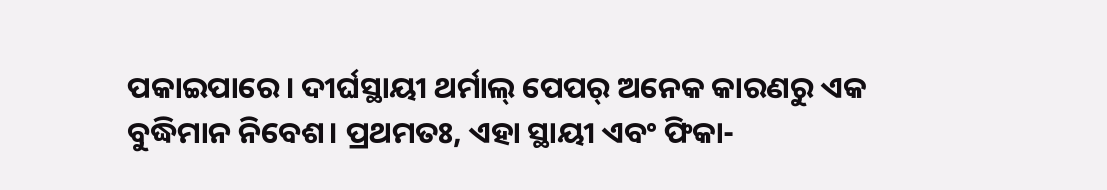ପକାଇପାରେ। ଦୀର୍ଘସ୍ଥାୟୀ ଥର୍ମାଲ୍ ପେପର୍ ଅନେକ କାରଣରୁ ଏକ ବୁଦ୍ଧିମାନ ନିବେଶ। ପ୍ରଥମତଃ, ଏହା ସ୍ଥାୟୀ ଏବଂ ଫିକା-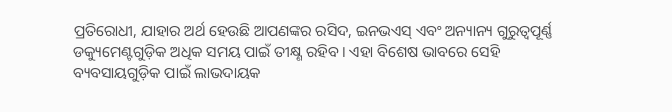ପ୍ରତିରୋଧୀ, ଯାହାର ଅର୍ଥ ହେଉଛି ଆପଣଙ୍କର ରସିଦ, ଇନଭଏସ୍ ଏବଂ ଅନ୍ୟାନ୍ୟ ଗୁରୁତ୍ୱପୂର୍ଣ୍ଣ ଡକ୍ୟୁମେଣ୍ଟଗୁଡ଼ିକ ଅଧିକ ସମୟ ପାଇଁ ତୀକ୍ଷ୍ଣ ରହିବ। ଏହା ବିଶେଷ ଭାବରେ ସେହି ବ୍ୟବସାୟଗୁଡ଼ିକ ପାଇଁ ଲାଭଦାୟକ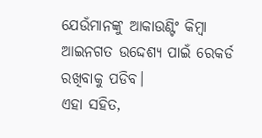ଯେଉଁମାନଙ୍କୁ ଆକାଉଣ୍ଟିଂ କିମ୍ବା ଆଇନଗତ ଉଦ୍ଦେଶ୍ୟ ପାଇଁ ରେକର୍ଡ ରଖିବାକୁ ପଡିବ।
ଏହା ସହିତ,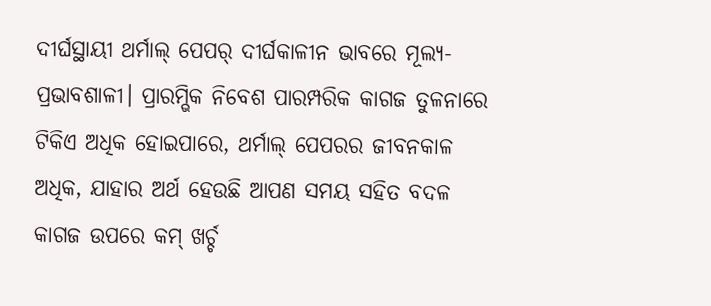ଦୀର୍ଘସ୍ଥାୟୀ ଥର୍ମାଲ୍ ପେପର୍ ଦୀର୍ଘକାଳୀନ ଭାବରେ ମୂଲ୍ୟ-ପ୍ରଭାବଶାଳୀ। ପ୍ରାରମ୍ଭିକ ନିବେଶ ପାରମ୍ପରିକ କାଗଜ ତୁଳନାରେ ଟିକିଏ ଅଧିକ ହୋଇପାରେ, ଥର୍ମାଲ୍ ପେପରର ଜୀବନକାଳ ଅଧିକ, ଯାହାର ଅର୍ଥ ହେଉଛି ଆପଣ ସମୟ ସହିତ ବଦଳ କାଗଜ ଉପରେ କମ୍ ଖର୍ଚ୍ଚ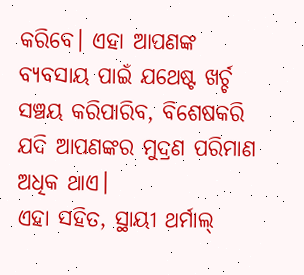କରିବେ। ଏହା ଆପଣଙ୍କ ବ୍ୟବସାୟ ପାଇଁ ଯଥେଷ୍ଟ ଖର୍ଚ୍ଚ ସଞ୍ଚୟ କରିପାରିବ, ବିଶେଷକରି ଯଦି ଆପଣଙ୍କର ମୁଦ୍ରଣ ପରିମାଣ ଅଧିକ ଥାଏ।
ଏହା ସହିତ, ସ୍ଥାୟୀ ଥର୍ମାଲ୍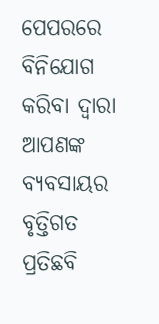ପେପରରେ ବିନିଯୋଗ କରିବା ଦ୍ୱାରା ଆପଣଙ୍କ ବ୍ୟବସାୟର ବୃତ୍ତିଗତ ପ୍ରତିଛବି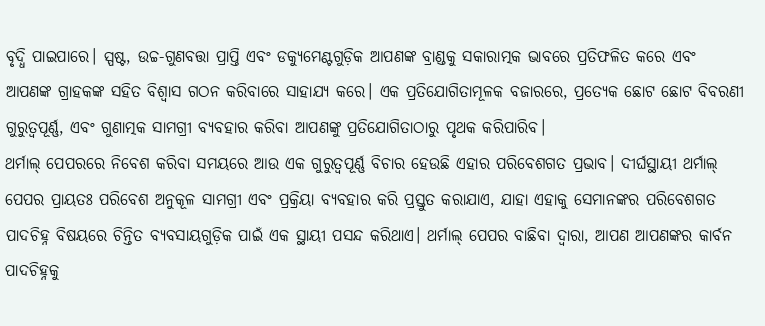ବୃଦ୍ଧି ପାଇପାରେ। ସ୍ପଷ୍ଟ, ଉଚ୍ଚ-ଗୁଣବତ୍ତା ପ୍ରାପ୍ତି ଏବଂ ଡକ୍ୟୁମେଣ୍ଟଗୁଡ଼ିକ ଆପଣଙ୍କ ବ୍ରାଣ୍ଡକୁ ସକାରାତ୍ମକ ଭାବରେ ପ୍ରତିଫଳିତ କରେ ଏବଂ ଆପଣଙ୍କ ଗ୍ରାହକଙ୍କ ସହିତ ବିଶ୍ୱାସ ଗଠନ କରିବାରେ ସାହାଯ୍ୟ କରେ। ଏକ ପ୍ରତିଯୋଗିତାମୂଳକ ବଜାରରେ, ପ୍ରତ୍ୟେକ ଛୋଟ ଛୋଟ ବିବରଣୀ ଗୁରୁତ୍ୱପୂର୍ଣ୍ଣ, ଏବଂ ଗୁଣାତ୍ମକ ସାମଗ୍ରୀ ବ୍ୟବହାର କରିବା ଆପଣଙ୍କୁ ପ୍ରତିଯୋଗିତାଠାରୁ ପୃଥକ କରିପାରିବ।
ଥର୍ମାଲ୍ ପେପରରେ ନିବେଶ କରିବା ସମୟରେ ଆଉ ଏକ ଗୁରୁତ୍ୱପୂର୍ଣ୍ଣ ବିଚାର ହେଉଛି ଏହାର ପରିବେଶଗତ ପ୍ରଭାବ। ଦୀର୍ଘସ୍ଥାୟୀ ଥର୍ମାଲ୍ ପେପର ପ୍ରାୟତଃ ପରିବେଶ ଅନୁକୂଳ ସାମଗ୍ରୀ ଏବଂ ପ୍ରକ୍ରିୟା ବ୍ୟବହାର କରି ପ୍ରସ୍ତୁତ କରାଯାଏ, ଯାହା ଏହାକୁ ସେମାନଙ୍କର ପରିବେଶଗତ ପାଦଚିହ୍ନ ବିଷୟରେ ଚିନ୍ତିତ ବ୍ୟବସାୟଗୁଡ଼ିକ ପାଇଁ ଏକ ସ୍ଥାୟୀ ପସନ୍ଦ କରିଥାଏ। ଥର୍ମାଲ୍ ପେପର ବାଛିବା ଦ୍ୱାରା, ଆପଣ ଆପଣଙ୍କର କାର୍ବନ ପାଦଚିହ୍ନକୁ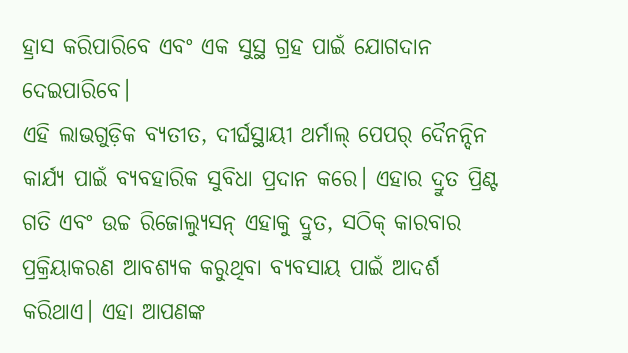ହ୍ରାସ କରିପାରିବେ ଏବଂ ଏକ ସୁସ୍ଥ ଗ୍ରହ ପାଇଁ ଯୋଗଦାନ ଦେଇପାରିବେ।
ଏହି ଲାଭଗୁଡ଼ିକ ବ୍ୟତୀତ, ଦୀର୍ଘସ୍ଥାୟୀ ଥର୍ମାଲ୍ ପେପର୍ ଦୈନନ୍ଦିନ କାର୍ଯ୍ୟ ପାଇଁ ବ୍ୟବହାରିକ ସୁବିଧା ପ୍ରଦାନ କରେ। ଏହାର ଦ୍ରୁତ ପ୍ରିଣ୍ଟ ଗତି ଏବଂ ଉଚ୍ଚ ରିଜୋଲ୍ୟୁସନ୍ ଏହାକୁ ଦ୍ରୁତ, ସଠିକ୍ କାରବାର ପ୍ରକ୍ରିୟାକରଣ ଆବଶ୍ୟକ କରୁଥିବା ବ୍ୟବସାୟ ପାଇଁ ଆଦର୍ଶ କରିଥାଏ। ଏହା ଆପଣଙ୍କ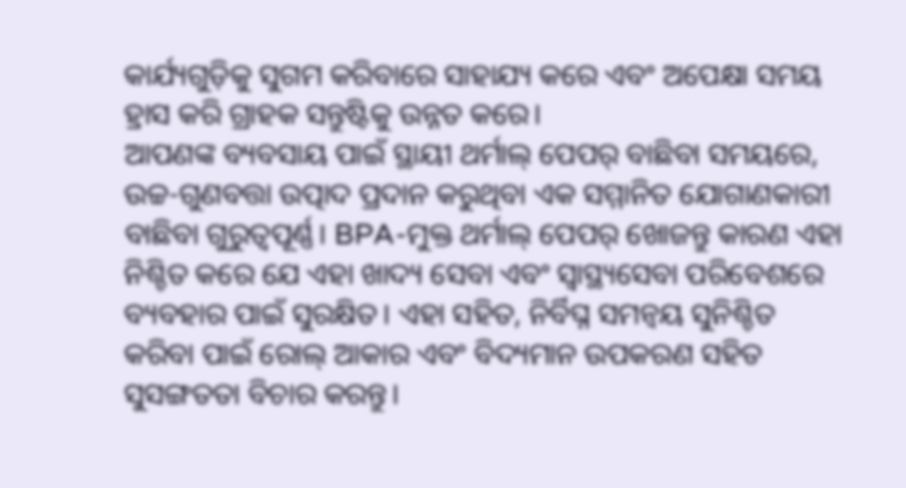କାର୍ଯ୍ୟଗୁଡ଼ିକୁ ସୁଗମ କରିବାରେ ସାହାଯ୍ୟ କରେ ଏବଂ ଅପେକ୍ଷା ସମୟ ହ୍ରାସ କରି ଗ୍ରାହକ ସନ୍ତୁଷ୍ଟିକୁ ଉନ୍ନତ କରେ।
ଆପଣଙ୍କ ବ୍ୟବସାୟ ପାଇଁ ସ୍ଥାୟୀ ଥର୍ମାଲ୍ ପେପର୍ ବାଛିବା ସମୟରେ, ଉଚ୍ଚ-ଗୁଣବତ୍ତା ଉତ୍ପାଦ ପ୍ରଦାନ କରୁଥିବା ଏକ ସମ୍ମାନିତ ଯୋଗାଣକାରୀ ବାଛିବା ଗୁରୁତ୍ୱପୂର୍ଣ୍ଣ। BPA-ମୁକ୍ତ ଥର୍ମାଲ୍ ପେପର୍ ଖୋଜନ୍ତୁ କାରଣ ଏହା ନିଶ୍ଚିତ କରେ ଯେ ଏହା ଖାଦ୍ୟ ସେବା ଏବଂ ସ୍ୱାସ୍ଥ୍ୟସେବା ପରିବେଶରେ ବ୍ୟବହାର ପାଇଁ ସୁରକ୍ଷିତ। ଏହା ସହିତ, ନିର୍ବିଘ୍ନ ସମନ୍ୱୟ ସୁନିଶ୍ଚିତ କରିବା ପାଇଁ ରୋଲ୍ ଆକାର ଏବଂ ବିଦ୍ୟମାନ ଉପକରଣ ସହିତ ସୁସଙ୍ଗତତା ବିଚାର କରନ୍ତୁ।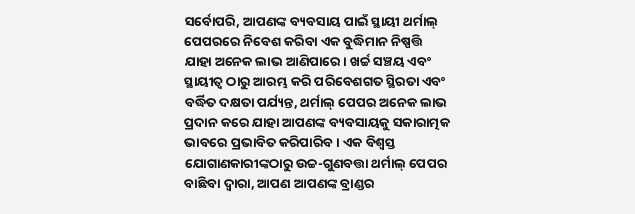ସର୍ବୋପରି, ଆପଣଙ୍କ ବ୍ୟବସାୟ ପାଇଁ ସ୍ଥାୟୀ ଥର୍ମାଲ୍ ପେପରରେ ନିବେଶ କରିବା ଏକ ବୁଦ୍ଧିମାନ ନିଷ୍ପତ୍ତି ଯାହା ଅନେକ ଲାଭ ଆଣିପାରେ। ଖର୍ଚ୍ଚ ସଞ୍ଚୟ ଏବଂ ସ୍ଥାୟୀତ୍ୱ ଠାରୁ ଆରମ୍ଭ କରି ପରିବେଶଗତ ସ୍ଥିରତା ଏବଂ ବର୍ଦ୍ଧିତ ଦକ୍ଷତା ପର୍ଯ୍ୟନ୍ତ, ଥର୍ମାଲ୍ ପେପର ଅନେକ ଲାଭ ପ୍ରଦାନ କରେ ଯାହା ଆପଣଙ୍କ ବ୍ୟବସାୟକୁ ସକାରାତ୍ମକ ଭାବରେ ପ୍ରଭାବିତ କରିପାରିବ। ଏକ ବିଶ୍ୱସ୍ତ ଯୋଗାଣକାରୀଙ୍କଠାରୁ ଉଚ୍ଚ-ଗୁଣବତ୍ତା ଥର୍ମାଲ୍ ପେପର ବାଛିବା ଦ୍ୱାରା, ଆପଣ ଆପଣଙ୍କ ବ୍ରାଣ୍ଡର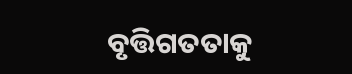ବୃତ୍ତିଗତତାକୁ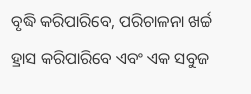ବୃଦ୍ଧି କରିପାରିବେ, ପରିଚାଳନା ଖର୍ଚ୍ଚ ହ୍ରାସ କରିପାରିବେ ଏବଂ ଏକ ସବୁଜ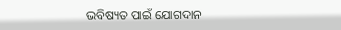ଭବିଷ୍ୟତ ପାଇଁ ଯୋଗଦାନ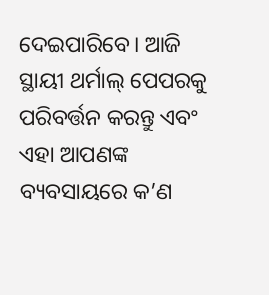ଦେଇପାରିବେ। ଆଜି ସ୍ଥାୟୀ ଥର୍ମାଲ୍ ପେପରକୁ ପରିବର୍ତ୍ତନ କରନ୍ତୁ ଏବଂ ଏହା ଆପଣଙ୍କ ବ୍ୟବସାୟରେ କ’ଣ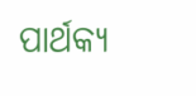ପାର୍ଥକ୍ୟ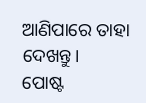ଆଣିପାରେ ତାହା ଦେଖନ୍ତୁ।
ପୋଷ୍ଟ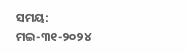ସମୟ: ମଇ-୩୧-୨୦୨୪